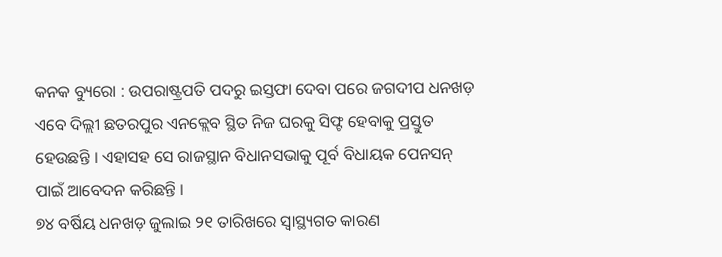କନକ ବ୍ୟୁରୋ : ଉପରାଷ୍ଟ୍ରପତି ପଦରୁ ଇସ୍ତଫା ଦେବା ପରେ ଜଗଦୀପ ଧନଖଡ଼ ଏବେ ଦିଲ୍ଲୀ ଛତରପୁର ଏନକ୍ଲେବ ସ୍ଥିତ ନିଜ ଘରକୁ ସିଫ୍ଟ ହେବାକୁ ପ୍ରସ୍ତୁତ ହେଉଛନ୍ତି । ଏହାସହ ସେ ରାଜସ୍ଥାନ ବିଧାନସଭାକୁ ପୂର୍ବ ବିଧାୟକ ପେନସନ୍ ପାଇଁ ଆବେଦନ କରିଛନ୍ତି ।
୭୪ ବର୍ଷିୟ ଧନଖଡ଼ ଜୁଲାଇ ୨୧ ତାରିଖରେ ସ୍ୱାସ୍ଥ୍ୟଗତ କାରଣ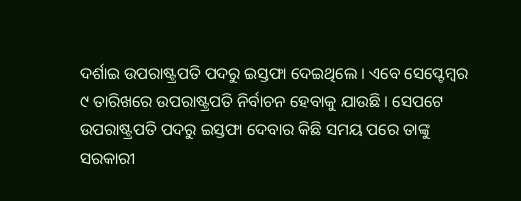ଦର୍ଶାଇ ଉପରାଷ୍ଟ୍ରପତି ପଦରୁ ଇସ୍ତଫା ଦେଇଥିଲେ । ଏବେ ସେପ୍ଟେମ୍ବର ୯ ତାରିଖରେ ଉପରାଷ୍ଟ୍ରପତି ନିର୍ବାଚନ ହେବାକୁ ଯାଉଛି । ସେପଟେ ଉପରାଷ୍ଟ୍ରପତି ପଦରୁ ଇସ୍ତଫା ଦେବାର କିଛି ସମୟ ପରେ ତାଙ୍କୁ ସରକାରୀ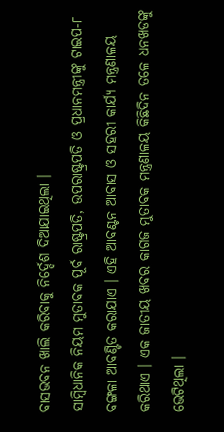ବାସଭବନ ଖାଲି କରିବାକୁ ନିର୍ଦ୍ଦେଶ ଦିଆଯାଇଥିଲା ।
ସାମ୍ବିଧାନିକ ନିୟମ ମୁତାବକ ପୂର୍ବ ରାଷ୍ଟ୍ରପତି, ଉପରାଷ୍ଟ୍ରପତି ଓ ପ୍ରଧାନମନ୍ତ୍ରୀଙ୍କୁ ଟାଇପ-୮ ବଙ୍ଗଳା ଆବଣ୍ଟିତ କରାଯାଏ । ଏହି ଆବଣ୍ଟନ ଆବାସ ଓ ସହରୀ କାର୍ଯ୍ୟ ମନ୍ତ୍ରଣାଳୟ କରିଥାଏ । ଏକ ଜାତୀୟ ଖବର କାଗଜ ମୁତାବକ ମନ୍ତ୍ରଣାଳୟ କିଛିଦିନ ତଳେ ଧନଖଡଙ୍କୁ ଭେଟିଥିଲା ।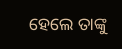ହେଲେ ତାଙ୍କୁ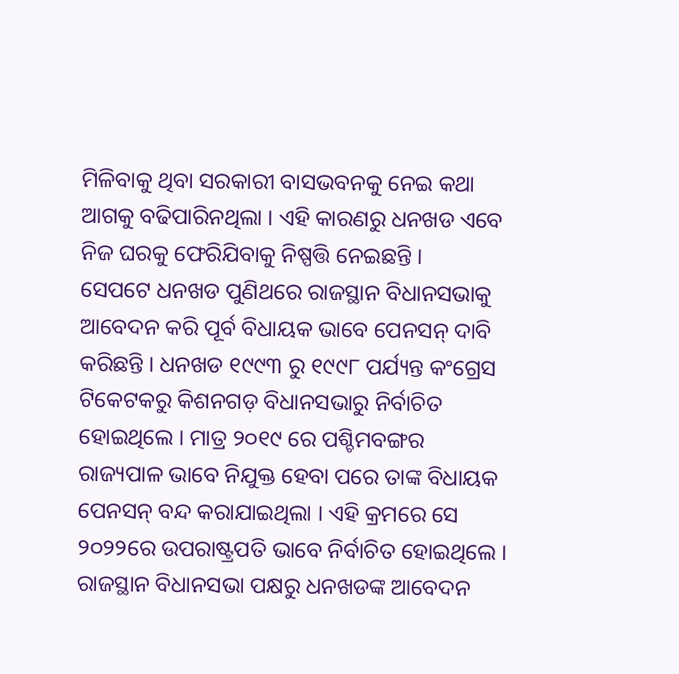ମିଳିବାକୁ ଥିବା ସରକାରୀ ବାସଭବନକୁ ନେଇ କଥା ଆଗକୁ ବଢିପାରିନଥିଲା । ଏହି କାରଣରୁ ଧନଖଡ ଏବେ ନିଜ ଘରକୁ ଫେରିଯିବାକୁ ନିଷ୍ପତ୍ତି ନେଇଛନ୍ତି ।
ସେପଟେ ଧନଖଡ ପୁଣିଥରେ ରାଜସ୍ଥାନ ବିଧାନସଭାକୁ ଆବେଦନ କରି ପୂର୍ବ ବିଧାୟକ ଭାବେ ପେନସନ୍ ଦାବି କରିଛନ୍ତି । ଧନଖଡ ୧୯୯୩ ରୁ ୧୯୯୮ ପର୍ଯ୍ୟନ୍ତ କଂଗ୍ରେସ ଟିକେଟକରୁ କିଶନଗଡ଼ ବିଧାନସଭାରୁ ନିର୍ବାଚିତ ହୋଇଥିଲେ । ମାତ୍ର ୨୦୧୯ ରେ ପଶ୍ଚିମବଙ୍ଗର ରାଜ୍ୟପାଳ ଭାବେ ନିଯୁକ୍ତ ହେବା ପରେ ତାଙ୍କ ବିଧାୟକ ପେନସନ୍ ବନ୍ଦ କରାଯାଇଥିଲା । ଏହି କ୍ରମରେ ସେ ୨୦୨୨ରେ ଉପରାଷ୍ଟ୍ରପତି ଭାବେ ନିର୍ବାଚିତ ହୋଇଥିଲେ । ରାଜସ୍ଥାନ ବିଧାନସଭା ପକ୍ଷରୁ ଧନଖଡଙ୍କ ଆବେଦନ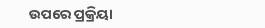ଉପରେ ପ୍ରକ୍ରିୟା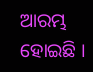ଆରମ୍ଭ ହୋଇଛି ।